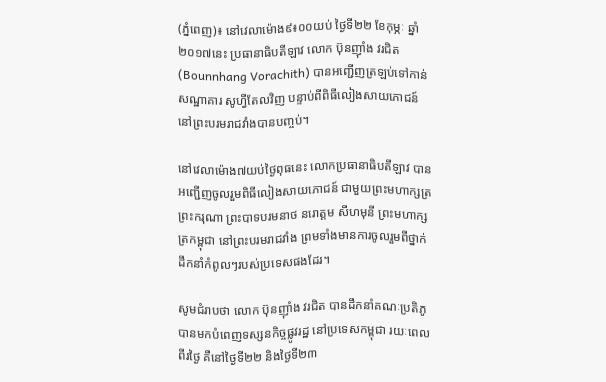(ភ្នំពេញ)៖ នៅវេលាម៉ោង៩៖០០យប់ ថ្ងៃទី២២ ខែកុម្ភៈ ឆ្នាំ២០១៧នេះ ប្រធានាធិបតីឡាវ លោក ប៊ុនញ៉ាំង វរជិត (Bounnhang Vorachith) បានអញ្ជើញត្រឡប់ទៅកាន់សណ្ឋាគារ សូហ្វីតែលវិញ បន្ទាប់ពីពិធីលៀងសាយភោជន៍នៅព្រះបរមរាជវាំងបានបញ្ចប់។

នៅវេលាម៉ោង៧យប់ថ្ងៃពុធនេះ លោកប្រធានាធិបតីឡាវ បានអញ្ជើញចូលរួមពិធីលៀងសាយភោជន៍ ជាមួយព្រះមហាក្សត្រ ព្រះករុណា ព្រះបាទបរមនាថ នរោត្តម សីហមុនី ព្រះមហាក្សត្រកម្ពុជា នៅព្រះបរមរាជវាំង ព្រមទាំងមានការចូលរួមពីថ្នាក់ដឹកនាំកំពូលៗរបស់ប្រទេសផងដែរ។

សូមជំរាបថា លោក ប៊ុនញ៉ាំង វរជិត បានដឹកនាំគណៈប្រតិភូ បានមកបំពេញទស្សនកិច្ចផ្លូវរដ្ឋ នៅប្រទេសកម្ពុជា រយៈពេលពីរថ្ងៃ គឺនៅថ្ងៃទី២២ និងថ្ងៃទី២៣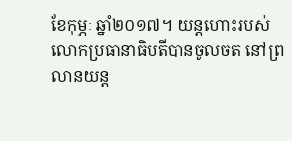ខែកុម្ភៈ ឆ្នាំ២០១៧។ យន្តហោះរបស់លោកប្រធានាធិបតីបានចូលចត នៅព្រលានយន្ត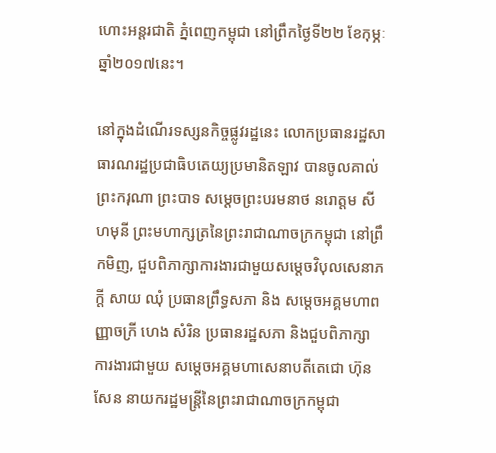ហោះអន្តរជាតិ ភ្នំពេញកម្ពុជា នៅព្រឹកថ្ងៃទី២២ ខែកុម្ភៈ ឆ្នាំ២០១៧នេះ។

នៅក្នុងដំណើរទស្សនកិច្ចផ្លូវរដ្ឋនេះ លោកប្រធានរដ្ឋសាធារណរដ្ឋប្រជាធិបតេយ្យប្រមានិតឡាវ បានចូលគាល់ព្រះករុណា ព្រះបាទ សម្តេចព្រះបរមនាថ នរោត្តម សីហមុនី ព្រះមហាក្សត្រនៃព្រះរាជាណាចក្រកម្ពុជា នៅព្រឹកមិញ, ជួបពិភាក្សាការងារជាមួយសម្តេចវិបុលសេនាភក្ដី សាយ ឈុំ ប្រធានព្រឹទ្ធសភា និង សម្តេចអគ្គមហាពញ្ញាចក្រី ហេង សំរិន ប្រធានរដ្ឋសភា និងជួបពិភាក្សា ការងារជាមួយ សម្តេចអគ្គមហាសេនាបតីតេជោ ហ៊ុន សែន នាយករដ្ឋមន្រ្តីនៃព្រះរាជាណាចក្រកម្ពុជា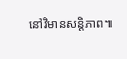នៅវិមានសន្តិភាព៕